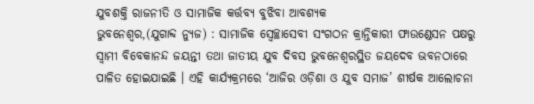ଯୁବଶକ୍ତି ରାଜନୀତି ଓ ସାମାଜିକ କର୍ତ୍ତବ୍ୟ ବୁଝିବା ଆବଶ୍ୟକ
ଭୁବନେଶ୍ୱର,(ଯୁଗାବ୍ଦ ନ୍ୟୁଜ) : ସାମାଜିକ ସ୍ୱେଚ୍ଛାସେବୀ ସଂଗଠନ କ୍ରାନ୍ତିକାରୀ ଫାଉଣ୍ଡେସନ ପକ୍ଷରୁ ସ୍ୱାମୀ ବିବେକାନନ୍ଦ ଜୟନ୍ତୀ ତଥା ଜାତୀୟ ଯୁବ ଦିବସ ଭୁବନେଶ୍ୱରସ୍ଥିତ ଜୟଦେବ ଭବନଠାରେ ପାଳିତ ହୋଇଯାଇଛି । ଏହି କାର୍ଯ୍ୟକ୍ରମରେ ‘ଆଜିର ଓଡ଼ିଶା ଓ ଯୁବ ସମାଜ’ ଶୀର୍ଷକ ଆଲୋଚନା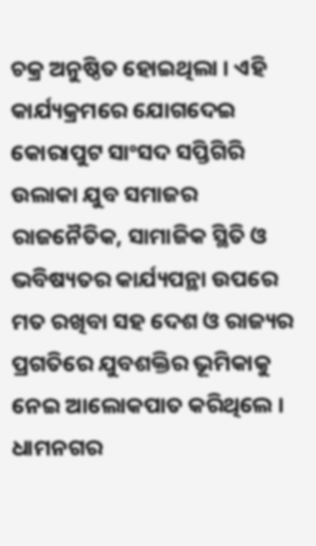ଚକ୍ର ଅନୁଷ୍ଠିତ ହୋଇଥିଲା । ଏହି କାର୍ଯ୍ୟକ୍ରମରେ ଯୋଗଦେଇ କୋରାପୁଟ ସାଂସଦ ସପ୍ତିଗିରି ଉଲାକା ଯୁବ ସମାଜର ରାଜନୈତିକ, ସାମାଜିକ ସ୍ଥିତି ଓ ଭବିଷ୍ୟତର କାର୍ଯ୍ୟପନ୍ଥା ଉପରେ ମତ ରଖିବା ସହ ଦେଶ ଓ ରାଜ୍ୟର ପ୍ରଗତିରେ ଯୁବଶକ୍ତିର ଭୂମିକାକୁ ନେଇ ଆଲୋକପାତ କରିଥିଲେ । ଧାମନଗର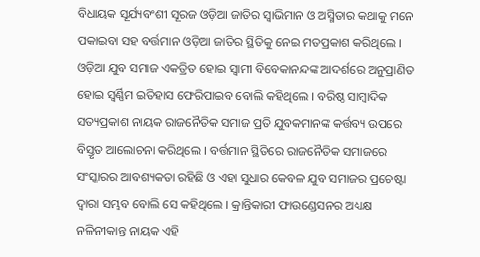ବିଧାୟକ ସୂର୍ଯ୍ୟବଂଶୀ ସୂରଜ ଓଡ଼ିଆ ଜାତିର ସ୍ୱାଭିମାନ ଓ ଅସ୍ମିତାର କଥାକୁ ମନେ ପକାଇବା ସହ ବର୍ତ୍ତମାନ ଓଡ଼ିଆ ଜାତିର ସ୍ଥିତିକୁ ନେଇ ମତପ୍ରକାଶ କରିଥିଲେ । ଓଡ଼ିଆ ଯୁବ ସମାଜ ଏକତ୍ରିତ ହୋଇ ସ୍ୱାମୀ ବିବେକାନନ୍ଦଙ୍କ ଆଦର୍ଶରେ ଅନୁପ୍ରାଣିତ ହୋଇ ସ୍ୱର୍ଣ୍ଣିମ ଇତିହାସ ଫେରିପାଇବ ବୋଲି କହିଥିଲେ । ବରିଷ୍ଠ ସାମ୍ବାଦିକ ସତ୍ୟପ୍ରକାଶ ନାୟକ ରାଜନୈତିକ ସମାଜ ପ୍ରତି ଯୁବକମାନଙ୍କ କର୍ତ୍ତବ୍ୟ ଉପରେ ବିସ୍ତୃତ ଆଲୋଚନା କରିଥିଲେ । ବର୍ତ୍ତମାନ ସ୍ଥିତିରେ ରାଜନୈତିକ ସମାଜରେ ସଂସ୍କାରର ଆବଶ୍ୟକତା ରହିଛି ଓ ଏହା ସୁଧାର କେବଳ ଯୁବ ସମାଜର ପ୍ରଚେଷ୍ଟା ଦ୍ୱାରା ସମ୍ଭବ ବୋଲି ସେ କହିଥିଲେ । କ୍ରାନ୍ତିକାରୀ ଫାଉଣ୍ଡେସନର ଅଧ୍ୟକ୍ଷ ନଳିନୀକାନ୍ତ ନାୟକ ଏହି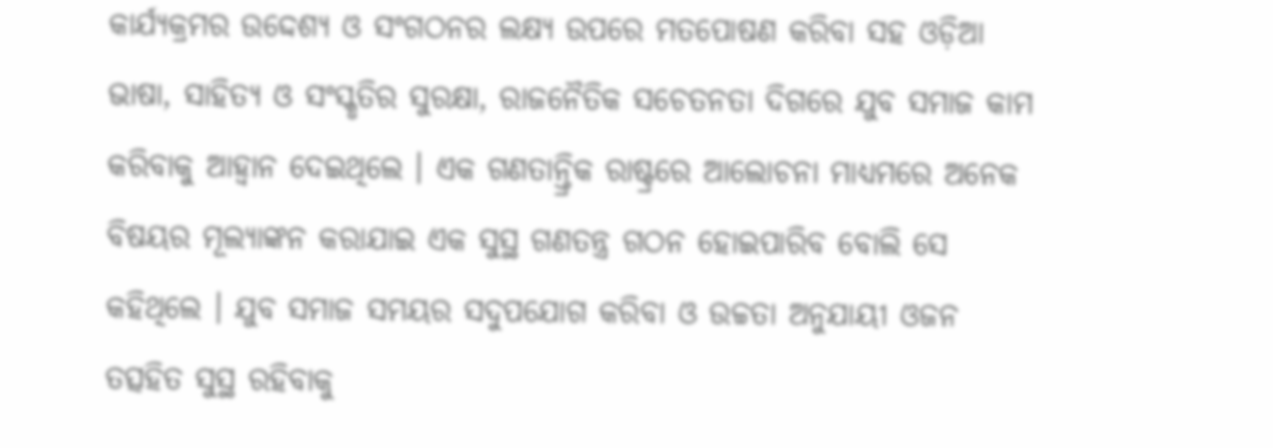କାର୍ଯ୍ୟକ୍ରମର ଉଦ୍ଦେଶ୍ୟ ଓ ସଂଗଠନର ଲକ୍ଷ୍ୟ ଉପରେ ମତପୋଷଣ କରିବା ସହ ଓଡ଼ିଆ ଭାଷା, ସାହିତ୍ୟ ଓ ସଂସ୍କୃତିର ସୁରକ୍ଷା, ରାଜନୈତିକ ସଚେତନତା ଦିଗରେ ଯୁବ ସମାଜ କାମ କରିବାକୁ ଆହ୍ୱାନ ଦେଇଥିଲେ । ଏକ ଗଣତାନ୍ତ୍ରିକ ରାଷ୍ଟ୍ରରେ ଆଲୋଚନା ମାଧ୍ୟମରେ ଅନେକ ବିଷୟର ମୂଲ୍ୟାଙ୍କନ କରାଯାଇ ଏକ ସୁସ୍ଥ ଗଣତନ୍ତ୍ର ଗଠନ ହୋଇପାରିବ ବୋଲି ସେ କହିଥିଲେ । ଯୁବ ସମାଜ ସମୟର ସଦୁପଯୋଗ କରିବା ଓ ଉଚ୍ଚତା ଅନୁଯାୟୀ ଓଜନ ତତ୍ସହିତ ସୁସ୍ଥ ରହିବାକୁ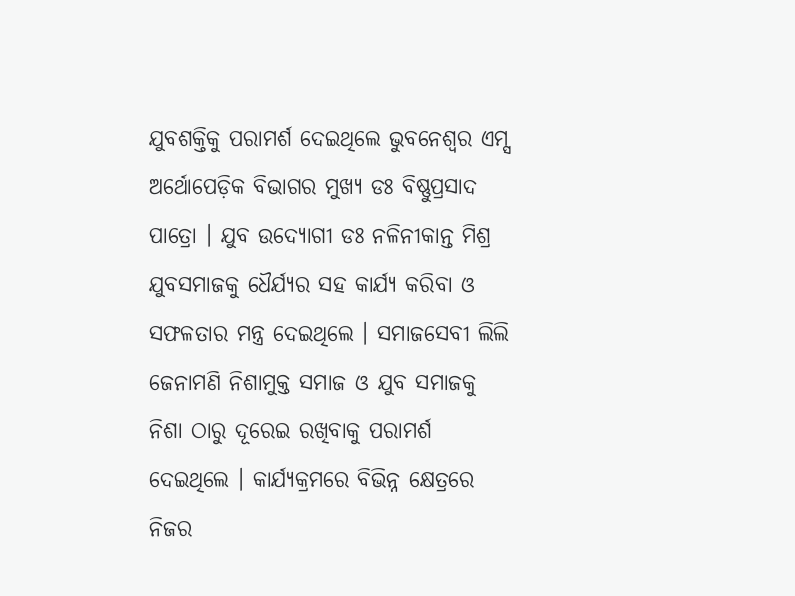ଯୁବଶକ୍ତିକୁ ପରାମର୍ଶ ଦେଇଥିଲେ ଭୁବନେଶ୍ୱର ଏମ୍ସ ଅର୍ଥୋପେଡ଼ିକ ବିଭାଗର ମୁଖ୍ୟ ଡଃ ବିଷ୍ଣୁପ୍ରସାଦ ପାତ୍ରୋ । ଯୁବ ଉଦ୍ୟୋଗୀ ଡଃ ନଳିନୀକାନ୍ତ ମିଶ୍ର ଯୁବସମାଜକୁ ଧୈର୍ଯ୍ୟର ସହ କାର୍ଯ୍ୟ କରିବା ଓ ସଫଳତାର ମନ୍ତ୍ର ଦେଇଥିଲେ । ସମାଜସେବୀ ଲିଲି ଜେନାମଣି ନିଶାମୁକ୍ତ ସମାଜ ଓ ଯୁବ ସମାଜକୁ ନିଶା ଠାରୁ ଦୂରେଇ ରଖିବାକୁ ପରାମର୍ଶ ଦେଇଥିଲେ । କାର୍ଯ୍ୟକ୍ରମରେ ବିଭିନ୍ନ କ୍ଷେତ୍ରରେ ନିଜର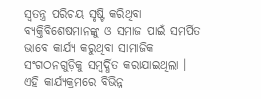ସ୍ୱତନ୍ତ୍ର ପରିଚୟ ସୃଷ୍ଟି କରିଥିବା ବ୍ୟକ୍ତିବିଶେଷମାନଙ୍କୁ ଓ ସମାଜ ପାଇଁ ସମର୍ପିତ ଭାବେ କାର୍ଯ୍ୟ କରୁଥିବା ସାମାଜିକ ସଂଗଠନଗୁଡ଼ିକୁ ସମ୍ବର୍ଦ୍ଧିତ କରାଯାଇଥିଲା । ଏହି କାର୍ଯ୍ୟକ୍ରମରେ ବିଭିନ୍ନ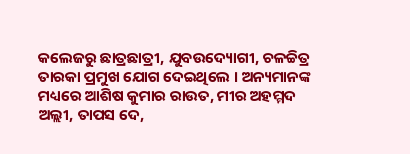କଲେଜରୁ ଛାତ୍ରଛାତ୍ରୀ, ଯୁବଉଦ୍ୟୋଗୀ, ଚଳଚ୍ଚିତ୍ର ତାରକା ପ୍ରମୁଖ ଯୋଗ ଦେଇଥିଲେ । ଅନ୍ୟମାନଙ୍କ ମଧ୍ୟରେ ଆଶିଷ କୁମାର ରାଉତ, ମୀର ଅହମ୍ମଦ ଅଲ୍ଲୀ, ତାପସ ଦେ,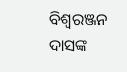ବିଶ୍ୱରଞ୍ଜନ ଦାସଙ୍କ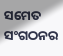ସମେତ ସଂଗଠନର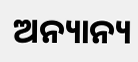ଅନ୍ୟାନ୍ୟ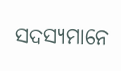ସଦସ୍ୟମାନେ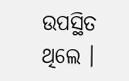ଉପସ୍ଥିତ ଥିଲେ ।